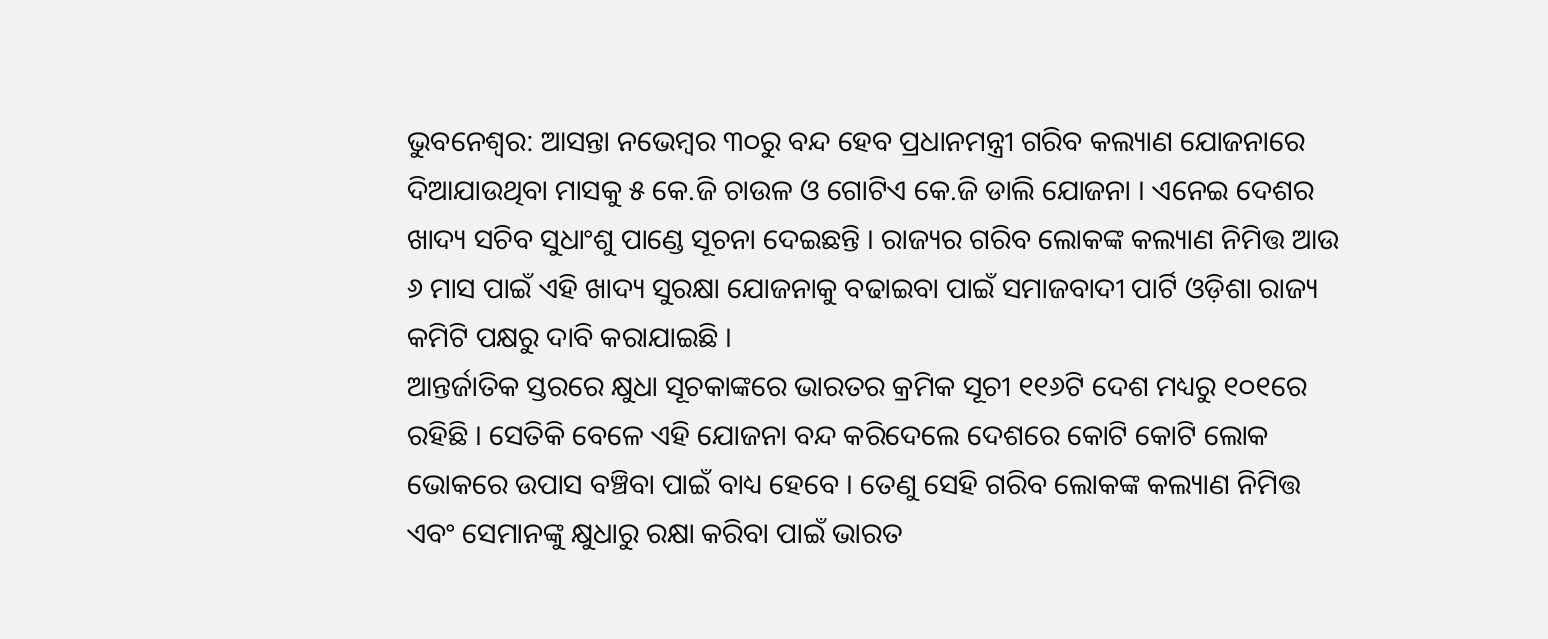ଭୁବନେଶ୍ବର: ଆସନ୍ତା ନଭେମ୍ବର ୩୦ରୁ ବନ୍ଦ ହେବ ପ୍ରଧାନମନ୍ତ୍ରୀ ଗରିବ କଲ୍ୟାଣ ଯୋଜନାରେ ଦିଆଯାଉଥିବା ମାସକୁ ୫ କେ.ଜି ଚାଉଳ ଓ ଗୋଟିଏ କେ.ଜି ଡାଲି ଯୋଜନା । ଏନେଇ ଦେଶର ଖାଦ୍ୟ ସଚିବ ସୁଧାଂଶୁ ପାଣ୍ଡେ ସୂଚନା ଦେଇଛନ୍ତି । ରାଜ୍ୟର ଗରିବ ଲୋକଙ୍କ କଲ୍ୟାଣ ନିମିତ୍ତ ଆଉ ୬ ମାସ ପାଇଁ ଏହି ଖାଦ୍ୟ ସୁରକ୍ଷା ଯୋଜନାକୁ ବଢାଇବା ପାଇଁ ସମାଜବାଦୀ ପାର୍ଟି ଓଡ଼ିଶା ରାଜ୍ୟ କମିଟି ପକ୍ଷରୁ ଦାବି କରାଯାଇଛି ।
ଆନ୍ତର୍ଜାତିକ ସ୍ତରରେ କ୍ଷୁଧା ସୂଚକାଙ୍କରେ ଭାରତର କ୍ରମିକ ସୂଚୀ ୧୧୬ଟି ଦେଶ ମଧ୍ୟରୁ ୧୦୧ରେ ରହିଛି । ସେତିକି ବେଳେ ଏହି ଯୋଜନା ବନ୍ଦ କରିଦେଲେ ଦେଶରେ କୋଟି କୋଟି ଲୋକ ଭୋକରେ ଉପାସ ବଞ୍ଚିବା ପାଇଁ ବାଧ୍ୟ ହେବେ । ତେଣୁ ସେହି ଗରିବ ଲୋକଙ୍କ କଲ୍ୟାଣ ନିମିତ୍ତ ଏବଂ ସେମାନଙ୍କୁ କ୍ଷୁଧାରୁ ରକ୍ଷା କରିବା ପାଇଁ ଭାରତ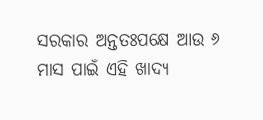ସରକାର ଅନ୍ତତଃପକ୍ଷେ ଆଉ ୬ ମାସ ପାଇଁ ଏହି ଖାଦ୍ୟ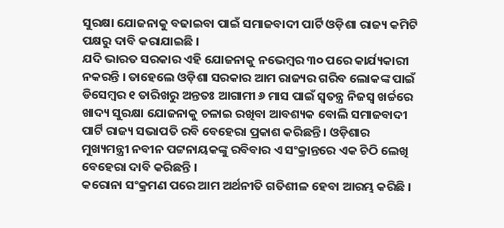ସୁରକ୍ଷା ଯୋଜନାକୁ ବଢାଇବା ପାଇଁ ସମାଜବାଦୀ ପାର୍ଟି ଓଡ଼ିଶା ରାଜ୍ୟ କମିଟି ପକ୍ଷରୁ ଦାବି କରାଯାଇଛି ।
ଯଦି ଭାରତ ସରକାର ଏହି ଯୋଜନାକୁ ନଭେମ୍ବର ୩୦ ପରେ କାର୍ଯ୍ୟକାରୀ ନକରନ୍ତି । ତାହେଲେ ଓଡ଼ିଶା ସରକାର ଆମ ରାଜ୍ୟର ଗରିବ ଲୋକଙ୍କ ପାଇଁ ଡିସେମ୍ବର ୧ ତାରିଖରୁ ଅନ୍ତତଃ ଆଗାମୀ ୬ ମାସ ପାଇଁ ସ୍ଵତନ୍ତ୍ର ନିଜସ୍ଵ ଖର୍ଚ୍ଚରେ ଖାଦ୍ୟ ସୁରକ୍ଷା ଯୋଜନାକୁ ଚଳାଇ ରଖିବା ଆବଶ୍ୟକ ବୋଲି ସମାଜବାଦୀ ପାର୍ଟି ରାଜ୍ୟ ସଭାପତି ରବି ବେହେରା ପ୍ରକାଶ କରିଛନ୍ତି । ଓଡ଼ିଶାର ମୁଖ୍ୟମନ୍ତ୍ରୀ ନବୀନ ପଟ୍ଟନାୟକଙ୍କୁ ରବିବାର ଏ ସଂକ୍ରାନ୍ତରେ ଏକ ଚିଠି ଲେଖି ବେହେରା ଦାବି କରିଛନ୍ତି ।
କରୋନା ସଂକ୍ରମଣ ପରେ ଆମ ଅର୍ଥନୀତି ଗତିଶୀଳ ହେବା ଆରମ୍ଭ କରିଛି ।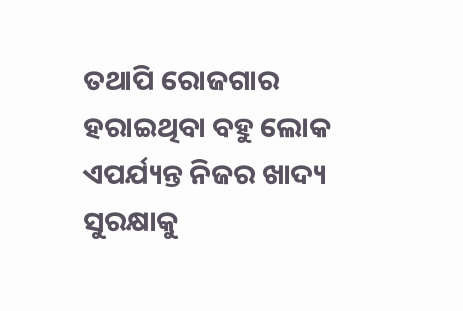ତଥାପି ରୋଜଗାର ହରାଇଥିବା ବହୁ ଲୋକ ଏପର୍ଯ୍ୟନ୍ତ ନିଜର ଖାଦ୍ୟ ସୁରକ୍ଷାକୁ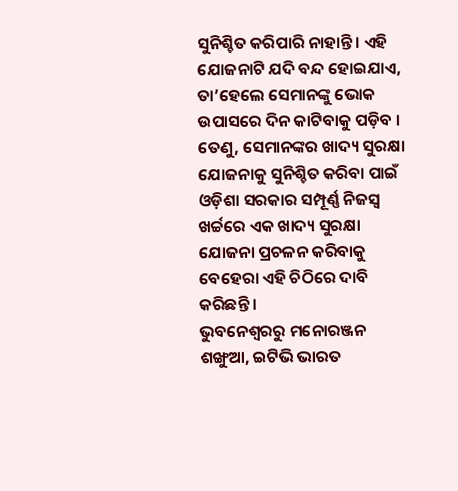ସୁନିଶ୍ଚିତ କରିପାରି ନାହାନ୍ତି । ଏହି ଯୋଜନାଟି ଯଦି ବନ୍ଦ ହୋଇଯାଏ, ତା’ହେଲେ ସେମାନଙ୍କୁ ଭୋକ ଉପାସରେ ଦିନ କାଟିବାକୁ ପଡ଼ିବ । ତେଣୁ, ସେମାନଙ୍କର ଖାଦ୍ୟ ସୁରକ୍ଷା ଯୋଜନାକୁ ସୁନିଶ୍ଚିତ କରିବା ପାଇଁ ଓଡ଼ିଶା ସରକାର ସମ୍ପୂର୍ଣ୍ଣ ନିଜସ୍ଵ ଖର୍ଚ୍ଚରେ ଏକ ଖାଦ୍ୟ ସୁରକ୍ଷା ଯୋଜନା ପ୍ରଚଳନ କରିବାକୁ ବେହେରା ଏହି ଚିଠିରେ ଦାବି କରିଛନ୍ତି ।
ଭୁବନେଶ୍ବରରୁ ମନୋରଞ୍ଜନ ଶଙ୍ଖୁଆ, ଇଟିଭି ଭାରତ